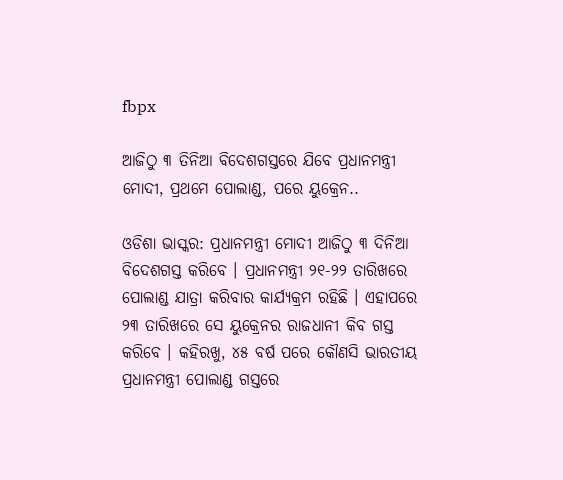fbpx

ଆଜିଠୁ ୩ ତିନିଆ ବିଦେଶଗସ୍ତରେ ଯିବେ ପ୍ରଧାନମନ୍ତ୍ରୀ ମୋଦୀ, ପ୍ରଥମେ ପୋଲାଣ୍ଡ, ପରେ ୟୁକ୍ରେନ..

ଓଡିଶା ଭାସ୍କର: ପ୍ରଧାନମନ୍ତ୍ରୀ ମୋଦୀ ଆଜିଠୁ ୩ ଦିନିଆ ବିଦେଶଗସ୍ତ କରିବେ । ପ୍ରଧାନମନ୍ତ୍ରୀ ୨୧-୨୨ ତାରିଖରେ ପୋଲାଣ୍ଡ ଯାତ୍ରା କରିବାର କାର୍ଯ୍ୟକ୍ରମ ରହିଛି । ଏହାପରେ ୨୩ ତାରିଖରେ ସେ ୟୁକ୍ରେନର ରାଜଧାନୀ କିବ ଗସ୍ତ କରିବେ । କହିରଖୁ, ୪୫ ବର୍ଷ ପରେ କୌଣସି ଭାରତୀୟ ପ୍ରଧାନମନ୍ତ୍ରୀ ପୋଲାଣ୍ଡ ଗସ୍ତରେ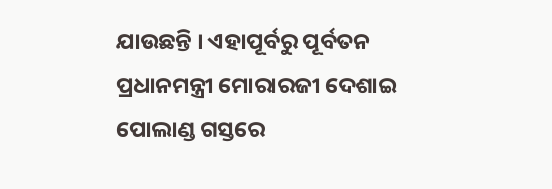ଯାଉଛନ୍ତି । ଏହାପୂର୍ବରୁ ପୂର୍ବତନ ପ୍ରଧାନମନ୍ତ୍ରୀ ମୋରାରଜୀ ଦେଶାଇ ପୋଲାଣ୍ଡ ଗସ୍ତରେ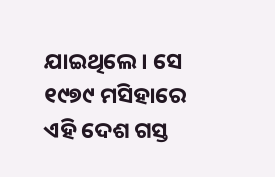ଯାଇଥିଲେ । ସେ ୧୯୭୯ ମସିହାରେ ଏହି ଦେଶ ଗସ୍ତ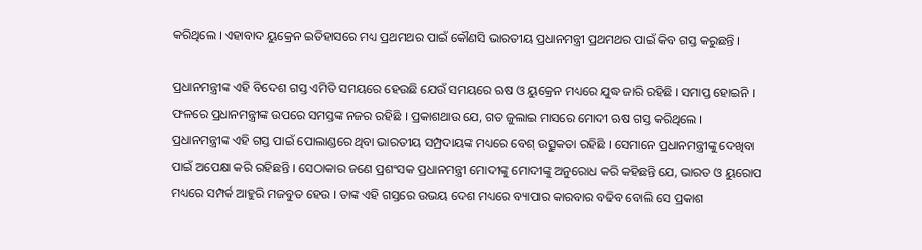କରିଥିଲେ । ଏହାବାଦ ୟୁକ୍ରେନ ଇତିହାସରେ ମଧ୍ୟ ପ୍ରଥମଥର ପାଇଁ କୌଣସି ଭାରତୀୟ ପ୍ରଧାନମନ୍ତ୍ରୀ ପ୍ରଥମଥର ପାଇଁ କିବ ଗସ୍ତ କରୁଛନ୍ତି ।

ପ୍ରଧାନମନ୍ତ୍ରୀଙ୍କ ଏହି ବିଦେଶ ଗସ୍ତ ଏମିତି ସମୟରେ ହେଉଛି ଯେଉଁ ସମୟରେ ଋଷ ଓ ୟୁକ୍ରେନ ମଧ୍ୟରେ ଯୁଦ୍ଧ ଜାରି ରହିଛି । ସମାପ୍ତ ହୋଇନି । ଫଳରେ ପ୍ରଧାନମନ୍ତ୍ରୀଙ୍କ ଉପରେ ସମସ୍ତଙ୍କ ନଜର ରହିଛି । ପ୍ରକାଶଥାଉ ଯେ, ଗତ ଜୁଲାଇ ମାସରେ ମୋଦୀ ଋଷ ଗସ୍ତ କରିଥିଲେ । ପ୍ରଧାନମନ୍ତ୍ରୀଙ୍କ ଏହି ଗସ୍ତ ପାଇଁ ପୋଲାଣ୍ଡରେ ଥିବା ଭାରତୀୟ ସମ୍ପ୍ରଦାୟଙ୍କ ମଧ୍ୟରେ ବେଶ୍ ଉତ୍ସୁକତା ରହିଛି । ସେମାନେ ପ୍ରଧାନମନ୍ତ୍ରୀଙ୍କୁ ଦେଖିବା ପାଇଁ ଅପେକ୍ଷା କରି ରହିଛନ୍ତି । ସେଠାକାର ଜଣେ ପ୍ରଶଂସକ ପ୍ରଧାନମନ୍ତ୍ରୀ ମୋଦୀଙ୍କୁ ମୋଦୀଙ୍କୁ ଅନୁରୋଧ କରି କହିଛନ୍ତି ଯେ, ଭାରତ ଓ ୟୁରୋପ ମଧ୍ୟରେ ସମ୍ପର୍କ ଆହୁରି ମଜବୁତ ହେଉ । ତାଙ୍କ ଏହି ଗସ୍ତରେ ଉଭୟ ଦେଶ ମଧ୍ୟରେ ବ୍ୟାପାର କାରବାର ବଢିବ ବୋଲି ସେ ପ୍ରକାଶ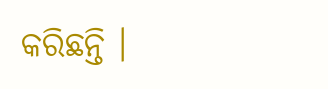କରିଛନ୍ତି ।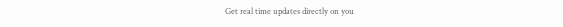Get real time updates directly on you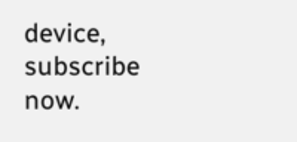device, subscribe now.